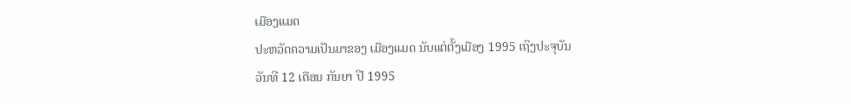ເມືອງແມດ
ປະຫວັດຄວາມເປັນມາຂອງ ເມືອງແມດ ນັບແຕ່ຕັ້ງເມືອງ 1995 ເຖິງປະຈຸບັນ
ວັນທີ 12 ເດືອນ ກັນຍາ ປີ 1995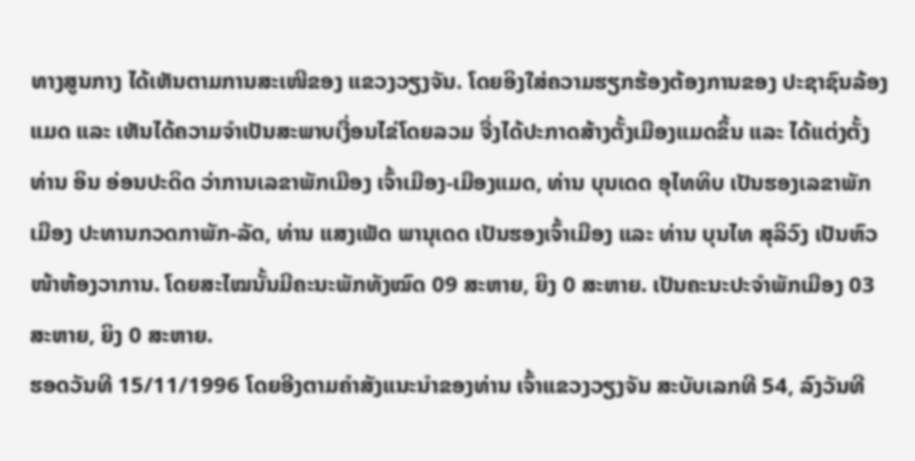ທາງສູນກາງ ໄດ້ເຫັນຕາມການສະເໜີຂອງ ແຂວງວຽງຈັນ. ໂດຍອິງໃສ່ຄວາມຮຽກຮ້ອງຕ້ອງການຂອງ ປະຊາຊົນລ້ອງແມດ ແລະ ເຫັນໄດ້ຄວາມຈຳເປັນສະພາບເງື່ອນໄຂ່ໂດຍລວມ ຈື່ງໄດ້ປະກາດສ້າງຕັ້ງເມືອງແມດຂຶ້ນ ແລະ ໄດ້ແຕ່ງຕັ້ງ ທ່ານ ອິນ ອ່ອນປະດິດ ວ່າການເລຂາພັກເມືອງ ເຈົ້າເມືອງ-ເມືອງແມດ, ທ່ານ ບຸນເດດ ອຸໄທທິບ ເປັນຮອງເລຂາພັກເມືອງ ປະທານກວດກາພັກ-ລັດ, ທ່ານ ແສງເພັດ ພານຸເດດ ເປັນຮອງເຈົ້າເມືອງ ແລະ ທ່ານ ບຸນໄທ ສຸລິວົງ ເປັນຫົວໜ້າຫ້ອງວາການ. ໂດຍສະໄໝນັ້ນມີຄະນະພັກທັງໝົດ 09 ສະຫາຍ, ຍິງ 0 ສະຫາຍ. ເປັນຄະນະປະຈໍາພັກເມືອງ 03 ສະຫາຍ, ຍິງ 0 ສະຫາຍ.
ຮອດວັນທີ 15/11/1996 ໂດຍອີງຕາມຄຳສັງແນະນຳຂອງທ່ານ ເຈົ້າແຂວງວຽງຈັນ ສະບັບເລກທີ 54, ລົງວັນທີ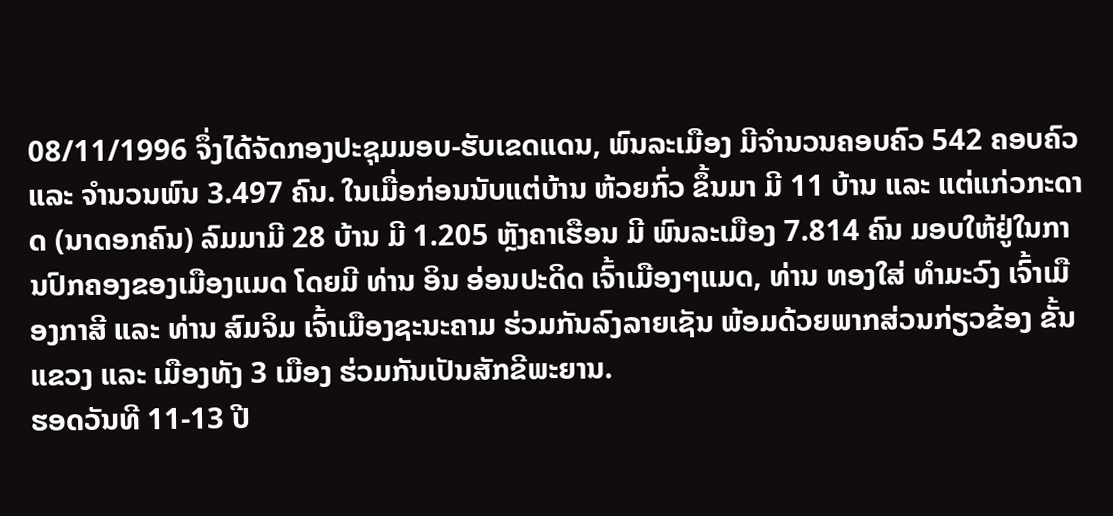08/11/1996 ຈຶ່ງໄດ້ຈັດກອງປະຊຸມມອບ-ຮັບເຂດແດນ, ພົນລະເມືອງ ມີຈຳນວນຄອບຄົວ 542 ຄອບຄົວ ແລະ ຈຳນວນພົນ 3.497 ຄົນ. ໃນເມື່ອກ່ອນນັບແຕ່ບ້ານ ຫ້ວຍກົ່ວ ຂຶ້ນມາ ມີ 11 ບ້ານ ແລະ ແຕ່ແກ່ວກະດາດ (ນາດອກຄົນ) ລົມມາມີ 28 ບ້ານ ມີ 1.205 ຫຼັງຄາເຮືອນ ມີ ພົນລະເມືອງ 7.814 ຄົນ ມອບໃຫ້ຢູ່ໃນການປົກຄອງຂອງເມືອງແມດ ໂດຍມີ ທ່ານ ອິນ ອ່ອນປະດິດ ເຈົ້າເມືອງໆແມດ, ທ່ານ ທອງໃສ່ ທຳມະວົງ ເຈົ້າເມືອງກາສີ ແລະ ທ່ານ ສົມຈິມ ເຈົ້າເມືອງຊະນະຄາມ ຮ່ວມກັນລົງລາຍເຊັນ ພ້ອມດ້ວຍພາກສ່ວນກ່ຽວຂ້ອງ ຂັ້ນແຂວງ ແລະ ເມືອງທັງ 3 ເມືອງ ຮ່ວມກັນເປັນສັກຂີພະຍານ.
ຮອດວັນທີ 11-13 ປີ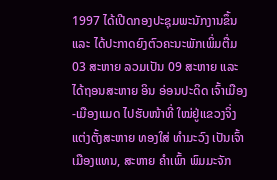1997 ໄດ້ເປີດກອງປະຊຸມພະນັກງານຂຶ້ນ ແລະ ໄດ້ປະກາດຍົງຕົວຄະນະພັກເພິ່ມຕື່ມ 03 ສະຫາຍ ລວມເປັນ 09 ສະຫາຍ ແລະ ໄດ້ຖອນສະຫາຍ ອິນ ອ່ອນປະດິດ ເຈົ້າເມືອງ-ເມືອງແມດ ໄປຮັບໜ້າທີ່ ໃໝ່ຢູ່ແຂວງຈິ່ງແຕ່ງຕັ້ງສະຫາຍ ທອງໃສ່ ທຳມະວົງ ເປັນເຈົ້າເມືອງແທນ, ສະຫາຍ ຄຳເພົ້າ ພົມມະຈັກ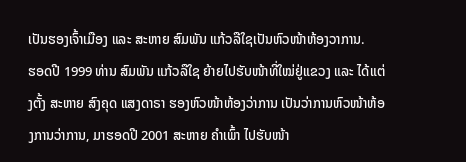ເປັນຮອງເຈົ້າເມືອງ ແລະ ສະຫາຍ ສົມພັນ ແກ້ວລືໃຊເປັນຫົວໜ້າຫ້ອງວາການ.
ຮອດປີ 1999 ທ່ານ ສົມພັນ ແກ້ວລືໃຊ ຍ້າຍໄປຮັບໜ້າທີ່ໃໝ່ຢູ່ແຂວງ ແລະ ໄດ້ແຕ່ງຕັ້ງ ສະຫາຍ ສົງຄຸດ ແສງດາຣາ ຮອງຫົວໜ້າຫ້ອງວ່າການ ເປັນວ່າການຫົວໜ້າຫ້ອງການວ່າການ, ມາຮອດປີ 2001 ສະຫາຍ ຄຳເພົ້າ ໄປຮັບໜ້າ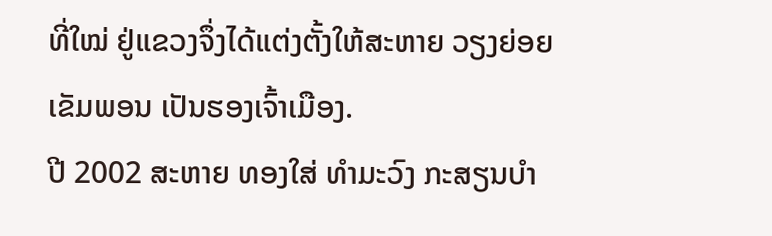ທີ່ໃໝ່ ຢູ່ແຂວງຈຶ່ງໄດ້ແຕ່ງຕັ້ງໃຫ້ສະຫາຍ ວຽງຍ່ອຍ ເຂັມພອນ ເປັນຮອງເຈົ້າເມືອງ.
ປີ 2002 ສະຫາຍ ທອງໃສ່ ທຳມະວົງ ກະສຽນບຳ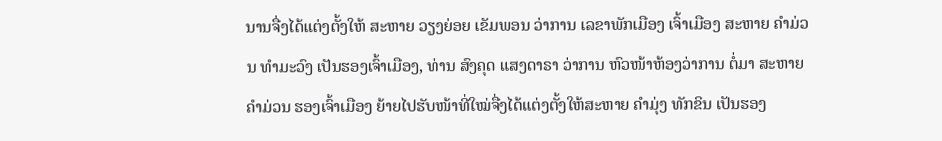ນານຈື່ງໄດ້ແຕ່ງຕັ້ງໃຫ້ ສະຫາຍ ວຽງຍ່ອຍ ເຂັມພອນ ວ່າການ ເລຂາພັກເມືອງ ເຈົ້າເມືອງ ສະຫາຍ ຄຳມ່ວນ ທຳມະວົງ ເປັນຮອງເຈົ້າເມືອງ, ທ່ານ ສົງຄຸດ ແສງດາຣາ ວ່າການ ຫົວໜ້າຫ້ອງວ່າການ ຕໍ່ມາ ສະຫາຍ ຄຳມ່ວນ ຮອງເຈົ້າເມືອງ ຍ້າຍໄປຮັບໜ້າທີ່ໃໝ່ຈື່ງໄດ້ແຕ່ງຕັ້ງໃຫ້ສະຫາຍ ຄຳມຸ່ງ ທັກຂິນ ເປັນຮອງ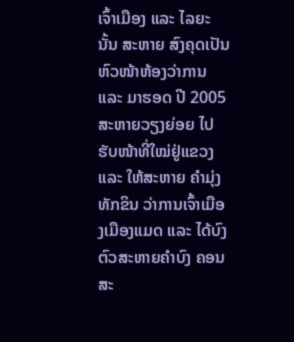ເຈົ້າເມືອງ ແລະ ໄລຍະນັ້ນ ສະຫາຍ ສົງຄຸດເປັນຫົວໜ້າຫ້ອງວ່າການ ແລະ ມາຮອດ ປີ 2005 ສະຫາຍວຽງຍ່ອຍ ໄປຮັບໜ້າທີ່ໃໝ່ຢູ່ແຂວງ ແລະ ໃຫ້ສະຫາຍ ຄຳມຸ່ງ ທັກຂິນ ວ່າການເຈົ້າເມືອງເມືອງແມດ ແລະ ໄດ້ບົງຕົວສະຫາຍຄຳບົງ ຄອນສະ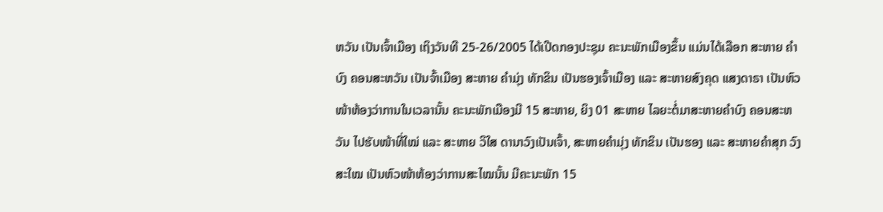ຫວັນ ເປັນເຈົ້າເມືອງ ເຖິງວັນທີ 25-26/2005 ໄດ້ເປີດກອງປະຊຸມ ຄະນະພັກເມືອງຂຶ້ນ ແມ່ນໄດ້ເລືອກ ສະຫາຍ ຄຳບົງ ຄອນສະຫວັນ ເປັນຈົ້າເມືອງ ສະຫາຍ ຄຳມຸ່ງ ທັກຂິນ ເປັນຮອງເຈົ້າເມືອງ ແລະ ສະຫາຍສົງຄຸດ ແສງດາຣາ ເປັນຫົວໜ້າຫ້ອງວ່າການໃນເວລານັ້ນ ຄະນະພັກເມືອງມີ 15 ສະຫາຍ, ຍິງ 01 ສະຫາຍ ໄລຍະຕໍ່ມາສະຫາຍຄຳບົງ ຄອນສະຫວັນ ໄປຮັບໜ້າທີ່ໃໝ່ ແລະ ສະຫາຍ ວິໃສ ດານາວົງເປັນເຈົ້າ, ສະຫາຍຄຳມຸ່ງ ທັກຂິນ ເປັນຮອງ ແລະ ສະຫາຍຄຳສຸກ ວົງສະໃໝ ເປັນຫົວໜ້າຫ້ອງວ່າການສະໄໝນັ້ນ ມີຄະນະພັກ 15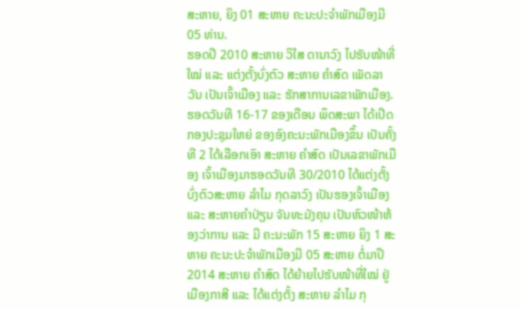ສະຫາຍ, ຍິງ 01 ສະຫາຍ ຄະນະປະຈຳພັກເມືອງມີ 05 ທ່ານ.
ຮອດປີ 2010 ສະຫາຍ ວິໃສ ດານາວົງ ໄປຮັບໜ້າທີ່ໃໝ່ ແລະ ແຕ່ງຕັ້ງບົ່ງຕົວ ສະຫາຍ ຄຳສົດ ເພັດລາວັນ ເປັນເຈົ້າເມືອງ ແລະ ຮັກສາການເລຂາພັກເມືອງ. ຮອດວັນທີ 16-17 ຂອງເດືອນ ພຶດສະພາ ໄດ້ເປີດກອງປະຊຸມໃຫຍ່ ຂອງອົງຄະນະພັກເມືອງຂຶ້ນ ເປັນຄັ້ງທີ 2 ໄດ້ເລືອກເອົາ ສະຫາຍ ຄຳສົດ ເປັນເລຂາພັກເມືອງ ເຈົ້າເມືອງມາຮອດວັນທີ 30/2010 ໄດ້ແຕ່ງຕັ້ງບົ່ງຕົວສະຫາຍ ລຳໄມ ກຸດລາວົງ ເປັນຮອງເຈົ້າເມືອງ ແລະ ສະຫາຍຄໍາປ່ຽນ ຈັນທະມັງຄຸນ ເປັນຫົວໜ້າຫ້ອງວ່າການ ແລະ ມີ ຄະນະພັກ 15 ສະຫາຍ ຍິງ 1 ສະຫາຍ ຄະນະປະຈຳພັກເມືອງມີ 05 ສະຫາຍ ຕໍ່ມາປີ 2014 ສະຫາຍ ຄຳສົດ ໄດ້ຍ້າຍໄປຮັບໜ້າທີ່ໃໝ່ ຢູ່ເມືອງກາສີ ແລະ ໄດ້ແຕ່ງຕັ້ງ ສະຫາຍ ລຳໄມ ກຸ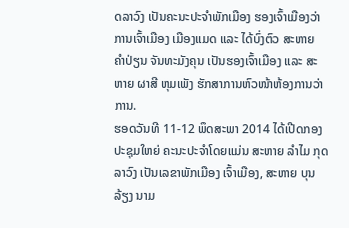ດລາວົງ ເປັນຄະນະປະຈຳພັກເມືອງ ຮອງເຈົ້າເມືອງວ່າການເຈົ້າເມືອງ ເມືອງແມດ ແລະ ໄດ້ບົ່ງຕົວ ສະຫາຍ ຄຳປ່ຽນ ຈັນທະມັງຄຸນ ເປັນຮອງເຈົ້າເມືອງ ແລະ ສະຫາຍ ຜາສີ ຫຸມເພັງ ຮັກສາການຫົວໜ້າຫ້ອງການວ່າການ.
ຮອດວັນທີ 11-12 ພຶດສະພາ 2014 ໄດ້ເປີດກອງປະຊຸມໃຫຍ່ ຄະນະປະຈໍາໂດຍແມ່ນ ສະຫາຍ ລໍາໄມ ກຸດລາວົງ ເປັນເລຂາພັກເມືອງ ເຈົ້າເມືອງ, ສະຫາຍ ບຸນລ້ຽງ ນາມ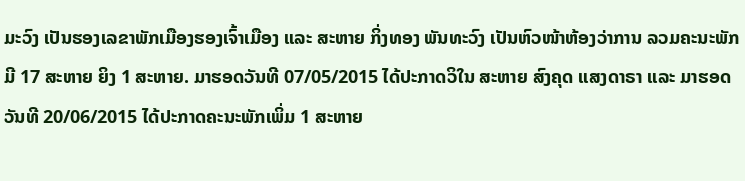ມະວົງ ເປັນຮອງເລຂາພັກເມືອງຮອງເຈົ້າເມືອງ ແລະ ສະຫາຍ ກິ່ງທອງ ພັນທະວົງ ເປັນຫົວໜ້າຫ້ອງວ່າການ ລວມຄະນະພັກມີ 17 ສະຫາຍ ຍິງ 1 ສະຫາຍ. ມາຮອດວັນທີ 07/05/2015 ໄດ້ປະກາດວິໃນ ສະຫາຍ ສົງຄຸດ ແສງດາຣາ ແລະ ມາຮອດວັນທີ 20/06/2015 ໄດ້ປະກາດຄະນະພັກເພິ່ມ 1 ສະຫາຍ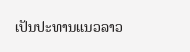ເປັນປະທານແນວລາວ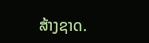ສ້າງຊາດ.